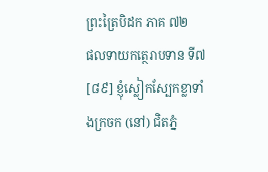ព្រះត្រៃបិដក ភាគ ៧២
ផលទាយកត្ថេរាបទាន ទី៧
[៨៩] ខ្ញុំស្លៀកស្បែកខ្លាទាំងក្រចក (នៅ) ជិតភ្នំ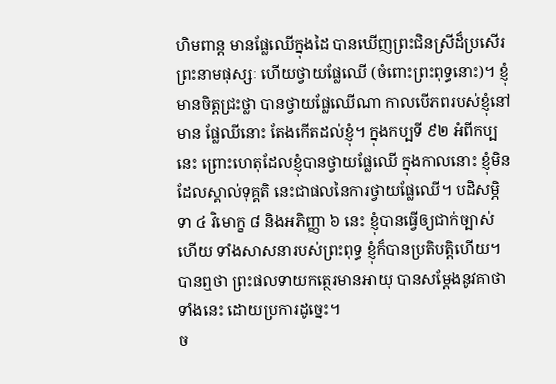ហិមពាន្ត មានផ្លែឈើក្នុងដៃ បានឃើញព្រះជិនស្រីដ៏ប្រសើរ ព្រះនាមផុស្សៈ ហើយថ្វាយផ្លែឈើ (ចំពោះព្រះពុទ្ធនោះ)។ ខ្ញុំមានចិត្តជ្រះថ្លា បានថ្វាយផ្លែឈើណា កាលបើភពរបស់ខ្ញុំនៅមាន ផ្លែឈីនោះ តែងកើតដល់ខ្ញុំ។ ក្នុងកប្បទី ៩២ អំពីកប្បនេះ ព្រោះហេតុដែលខ្ញុំបានថ្វាយផ្លែឈើ ក្នុងកាលនោះ ខ្ញុំមិនដែលស្គាល់ទុគ្គតិ នេះជាផលនៃការថ្វាយផ្លែឈើ។ បដិសម្ភិទា ៤ វិមោក្ខ ៨ និងអភិញ្ញា ៦ នេះ ខ្ញុំបានធ្វើឲ្យជាក់ច្បាស់ហើយ ទាំងសាសនារបស់ព្រះពុទ្ធ ខ្ញុំក៏បានប្រតិបត្តិហើយ។
បានឮថា ព្រះផលទាយកត្ថេរមានអាយុ បានសម្តែងនូវគាថាទាំងនេះ ដោយប្រការដូច្នេះ។
ច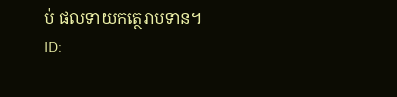ប់ ផលទាយកត្ថេរាបទាន។
ID: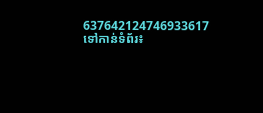637642124746933617
ទៅកាន់ទំព័រ៖